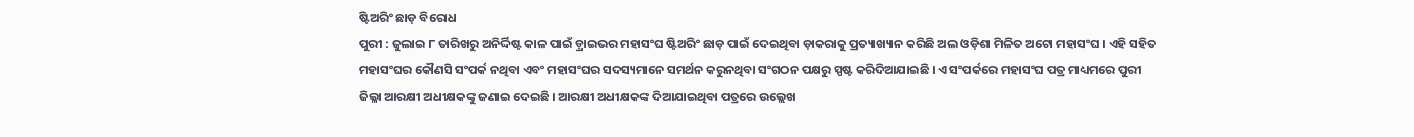ଷ୍ଟିଅରିଂ ଛାଡ଼ ବିରୋଧ
ପୁରୀ : ଜୁଲାଇ ୮ ତାରିଖରୁ ଅନିର୍ଦ୍ଦିଷ୍ଟ କାଳ ପାଇଁ ଡ଼୍ରାଇଭର ମହାସଂଘ ଷ୍ଟିଅରିଂ ଛାଡ଼ ପାଇଁ ଦେଇଥିବା ଡ଼ାକରାକୁ ପ୍ରତ୍ୟାଖ୍ୟାନ କରିଛି ଅଲ ଓଡ଼ିଶା ମିଳିତ ଅଟୋ ମହାସଂଘ । ଏହି ସହିତ ମହାସଂଘର କୌଣସି ସଂପର୍କ ନଥିବା ଏବଂ ମହାସଂଘର ସଦସ୍ୟମାନେ ସମର୍ଥନ କରୁନଥିବା ସଂଗଠନ ପକ୍ଷରୁ ସ୍ପଷ୍ଟ କରିଦିଆଯାଇଛି । ଏ ସଂପର୍କରେ ମହାସଂଘ ପତ୍ର ମାଧ୍ୟମରେ ପୁରୀ ଜିଲ୍ଳା ଆରକ୍ଷୀ ଅଧୀକ୍ଷକଙ୍କୁ ଜଣାଇ ଦେଇଛି । ଆରକ୍ଷୀ ଅଧୀକ୍ଷକଙ୍କ ଦିଆଯାଇଥିବା ପତ୍ରରେ ଉଲ୍ଲେଖ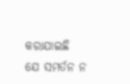କରାଯାଇଛି ଯେ ସମର୍ତନ ନ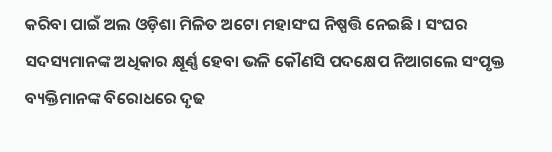କରିବା ପାଇଁ ଅଲ ଓଡ଼ିଶା ମିଳିତ ଅଟୋ ମହାସଂଘ ନିଷ୍ପତ୍ତି ନେଇଛି । ସଂଘର ସଦସ୍ୟମାନଙ୍କ ଅଧିକାର କ୍ଷୂର୍ଣ୍ଣ ହେବା ଭଳି କୌଣସି ପଦକ୍ଷେପ ନିଆଗଲେ ସଂପୃକ୍ତ ବ୍ୟକ୍ତିମାନଙ୍କ ବିରୋଧରେ ଦୃଢ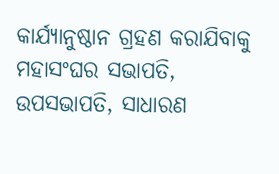କାର୍ଯ୍ୟାନୁଷ୍ଠାନ ଗ୍ରହଣ କରାଯିବାକୁ ମହାସଂଘର ସଭାପତି, ଉପସଭାପତି, ସାଧାରଣ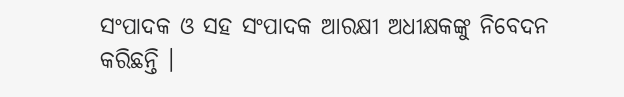ସଂପାଦକ ଓ ସହ ସଂପାଦକ ଆରକ୍ଷୀ ଅଧୀକ୍ଷକଙ୍କୁ ନିବେଦନ କରିଛନ୍ତି ।